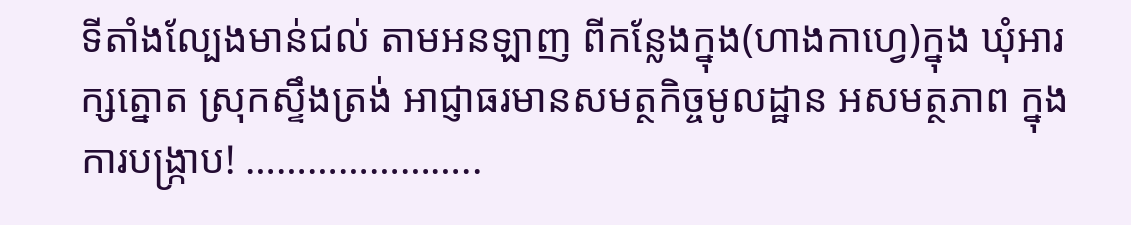ទីតាំងល្បែងមាន់ជល់ តាមអនឡាញ ពីកន្លែងក្នុង(ហាងកាហ្វេ)ក្នុង ឃុំអារក្សត្នោត ស្រុកស្ទឹងត្រង់ អាជ្ញាធរមានសមត្ថកិច្ចមូលដ្ឋាន អសមត្ថភាព ក្នុងការបង្រ្កាប! …………………..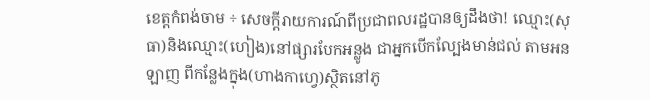ខេត្តកំពង់ចាម ÷ សេចក្តីរាយការណ៍ពីប្រជាពលរដ្ឋបានឲ្យដឹងថា! ឈ្មោះ(សុ ធា)និងឈ្មោះ(ហៀង)នៅផ្សារបែកអន្លូង ជាអ្នកបើកល្បែងមាន់ជល់ តាមអនឡាញ ពីកន្លែងក្នុង(ហាងកាហ្វេ)ស្ថិតនៅភូ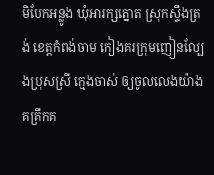មិបែកអន្លូង ឃុំអារក្សត្នោត ស្រុកស្ទឹងត្រង់ ខេត្តកំពង់ចាម កៀងគរក្រុមញៀនល្បែងប្រុសស្រី ក្មេងចាស់ ឲ្យចូលលេងយ៉ាងគគ្រឹកគ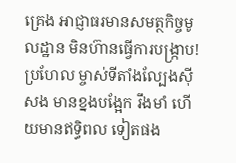គ្រេង អាជ្ញាធរមានសមត្ថកិច្ចមូលដ្ឋាន មិនហ៊ានធ្វើការបង្រ្កាប! ប្រហែល ម្ចាស់ទីតាំងល្បែងស៊ីសង មានខ្នងបង្អែក រឹងមាំ ហើយមានឥទ្ធិពល ទៀតផង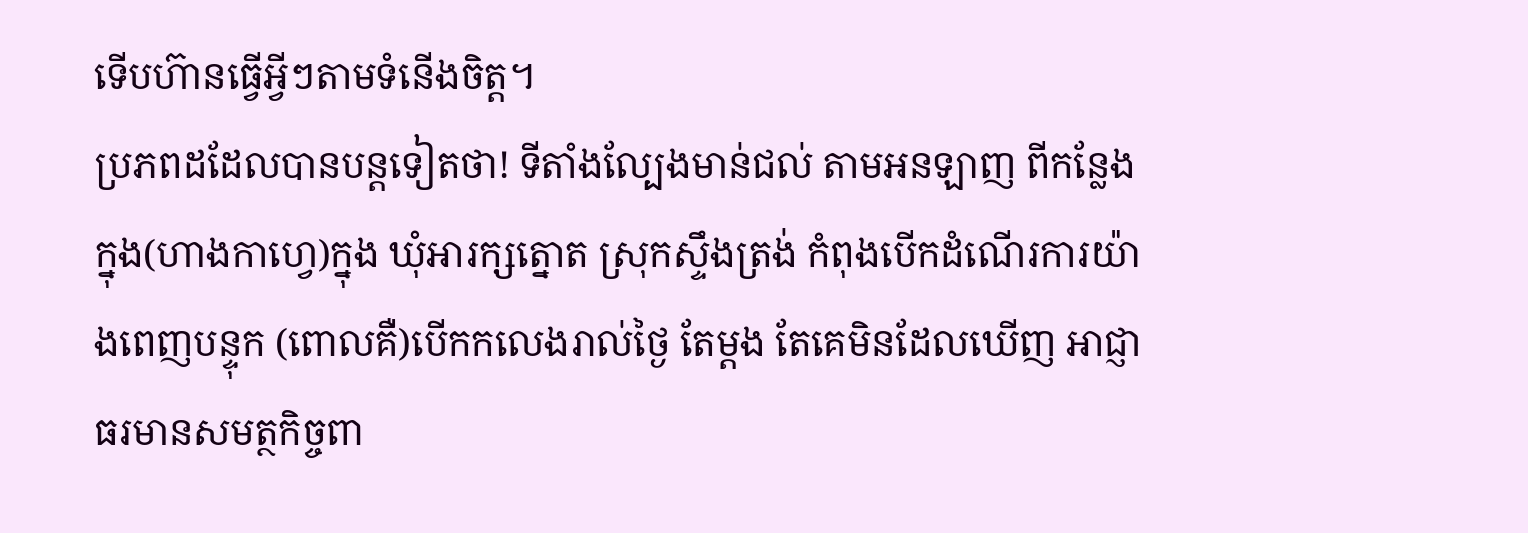ទើបហ៊ានធ្វើអ្វីៗតាមទំនើងចិត្ត។
ប្រភពដដែលបានបន្តទៀតថា! ទីតាំងល្បែងមាន់ជល់ តាមអនឡាញ ពីកន្លែងក្នុង(ហាងកាហ្វេ)ក្នុង ឃុំអារក្សត្នោត ស្រុកស្ទឹងត្រង់ កំពុងបើកដំណើរការយ៉ាងពេញបន្ទុក (ពោលគឺ)បើកកលេងរាល់ថ្ងៃ តែម្តង តែគេមិនដែលឃើញ អាជ្ញាធរមានសមត្ថកិច្ចពា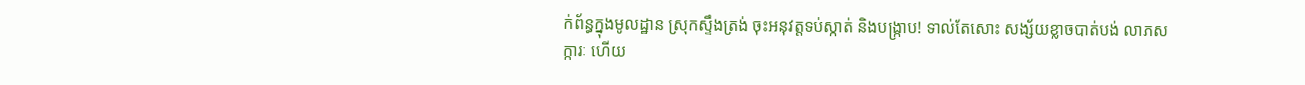ក់ព័ន្ធក្នុងមូលដ្ឋាន ស្រុកស្ទឹងត្រង់ ចុះអនុវត្តទប់ស្កាត់ និងបង្ក្រាប! ទាល់តែសោះ សង្ស័យខ្លាចបាត់បង់ លាភសក្ការៈ ហើយ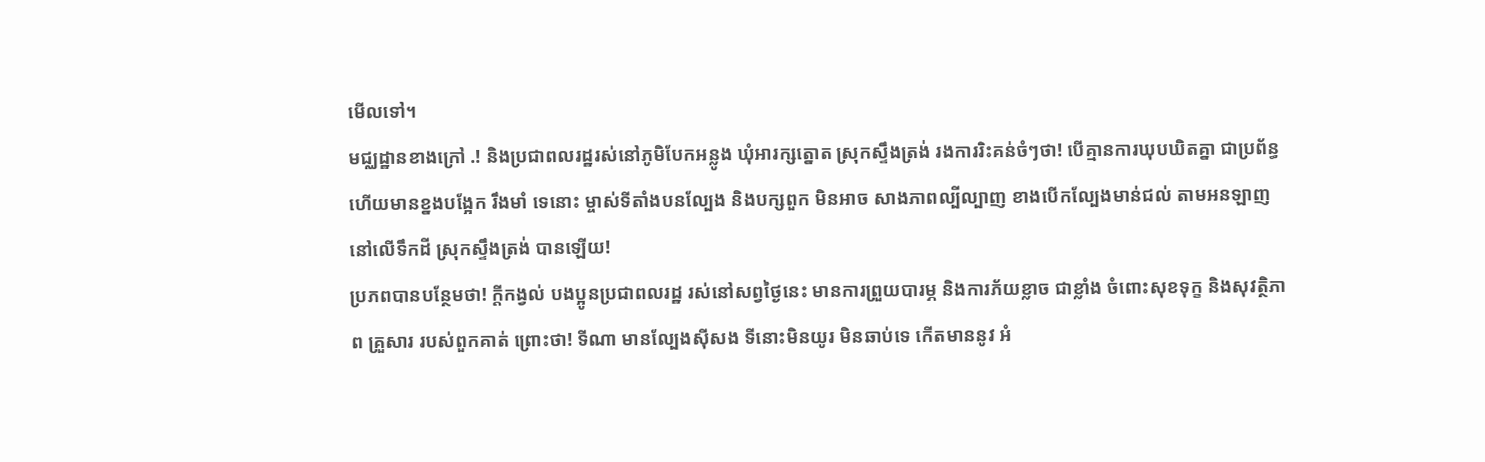មើលទៅ។
មជ្ឈដ្ឋានខាងក្រៅ .! និងប្រជាពលរដ្ឋរស់នៅភូមិបែកអន្លូង ឃុំអារក្សត្នោត ស្រុកស្ទឹងត្រង់ រងការរិះគន់ចំៗថា! បើគ្មានការឃុបឃិតគ្នា ជាប្រព័ន្ធ ហើយមានខ្នងបង្អែក រឹងមាំ ទេនោះ ម្ចាស់ទីតាំងបនល្បែង និងបក្សពួក មិនអាច សាងភាពល្បីល្បាញ ខាងបើកល្បែងមាន់ជល់ តាមអនឡាញ នៅលើទឹកដី ស្រុកស្ទឹងត្រង់ បានឡើយ!
ប្រភពបានបន្ថែមថា! ក្តីកង្វល់ បងប្អូនប្រជាពលរដ្ឋ រស់នៅសព្វថ្ងៃនេះ មានការព្រួយបារម្ភ និងការភ័យខ្លាច ជាខ្លាំង ចំពោះសុខទុក្ខ និងសុវត្ថិភាព គ្រួសារ របស់ពួកគាត់ ព្រោះថា! ទីណា មានល្បែងស៊ីសង ទីនោះមិនយូរ មិនឆាប់ទេ កើតមាននូវ អំ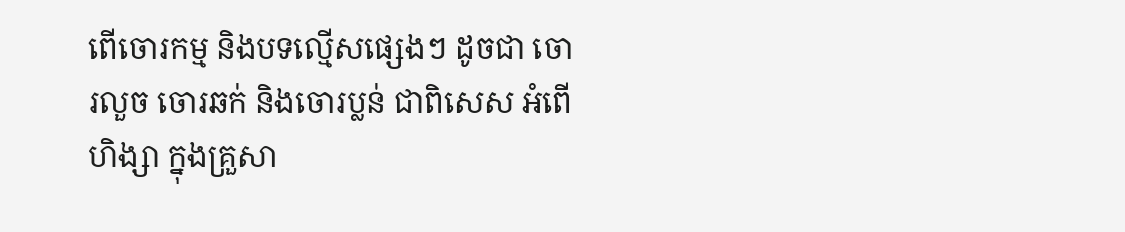ពើចោរកម្ម និងបទល្មើសផ្សេងៗ ដូចជា ចោរលួច ចោរឆក់ និងចោរប្លន់ ជាពិសេស អំពើហិង្សា ក្នុងគ្រួសា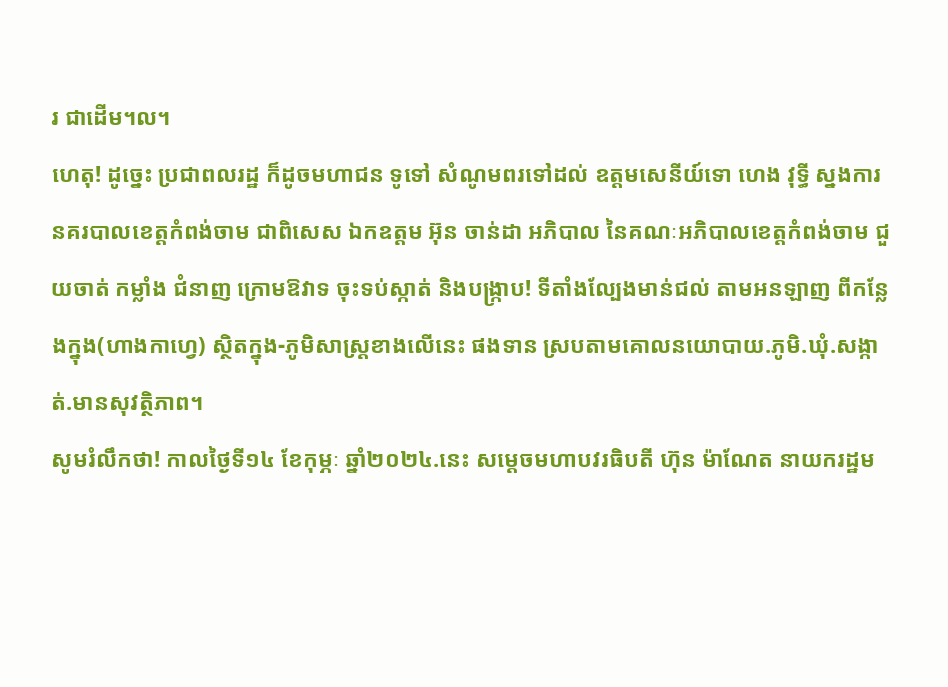រ ជាដើម។ល។
ហេតុ! ដូច្នេះ ប្រជាពលរដ្ឋ ក៏ដូចមហាជន ទូទៅ សំណូមពរទៅដល់ ឧត្តមសេនីយ៍ទោ ហេង វុទ្ធី ស្នងការនគរបាលខេត្តកំពង់ចាម ជាពិសេស ឯកឧត្តម អ៊ុន ចាន់ដា អភិបាល នៃគណៈអភិបាលខេត្តកំពង់ចាម ជួយចាត់ កម្លាំង ជំនាញ ក្រោមឱវាទ ចុះទប់ស្កាត់ និងបង្រ្កាប! ទីតាំងល្បែងមាន់ជល់ តាមអនឡាញ ពីកន្លែងក្នុង(ហាងកាហ្វេ) ស្ថិតក្នុង-ភូមិសាស្ត្រខាងលើនេះ ផងទាន ស្របតាមគោលនយោបាយ.ភូមិ.ឃុំ.សង្កាត់.មានសុវត្ថិភាព។
សូមរំលឹកថា! កាលថ្ងៃទី១៤ ខែកុម្ភៈ ឆ្នាំ២០២៤.នេះ សម្តេចមហាបវរធិបតី ហ៊ុន ម៉ាណែត នាយករដ្ឋម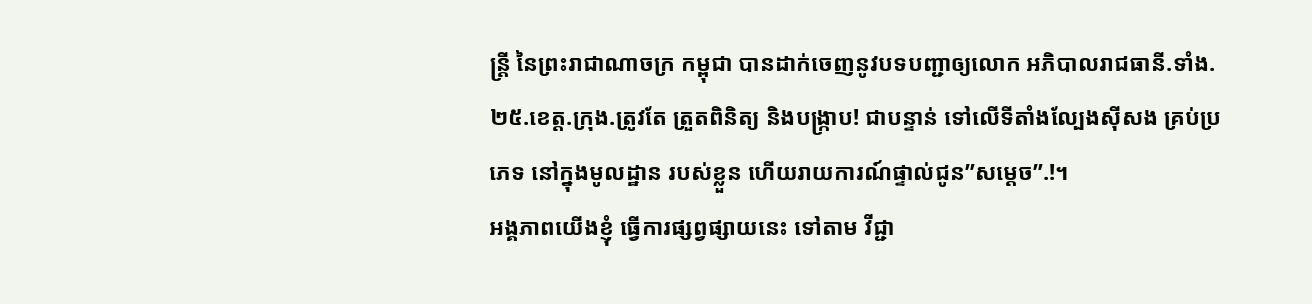ន្ត្រី នៃព្រះរាជាណាចក្រ កម្ពុជា បានដាក់ចេញនូវបទបញ្ជាឲ្យលោក អភិបាលរាជធានី.ទាំង.២៥.ខេត្ត.ក្រុង.ត្រូវតែ ត្រួតពិនិត្យ និងបង្រ្កាប! ជាបន្ទាន់ ទៅលើទីតាំងល្បែងសុីសង គ្រប់ប្រភេទ នៅក្នុងមូលដ្ឋាន របស់ខ្លួន ហើយរាយការណ៍ផ្ទាល់ជូន”សម្តេច”.!។
អង្គភាពយើងខ្ញុំ ធ្វើការផ្សព្វផ្សាយនេះ ទៅតាម វីជ្ជា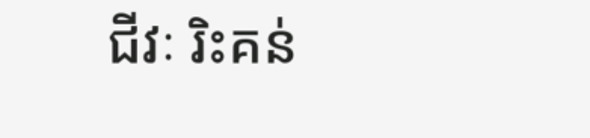ជីវៈ រិះគន់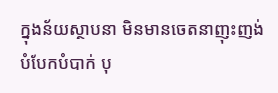ក្នុងន័យស្ថាបនា មិនមានចេតនាញុះញង់ បំបែកបំបាក់ បុ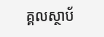គ្គលស្ថាប័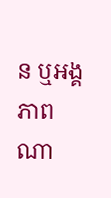ន ឬអង្គភាពណា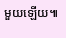មួយឡើយ៕